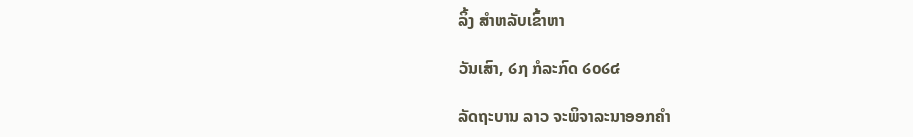ລິ້ງ ສຳຫລັບເຂົ້າຫາ

ວັນເສົາ, ໒໗ ກໍລະກົດ ໒໐໒໔

ລັດຖະບານ ລາວ ຈະພິຈາລະນາອອກຄຳ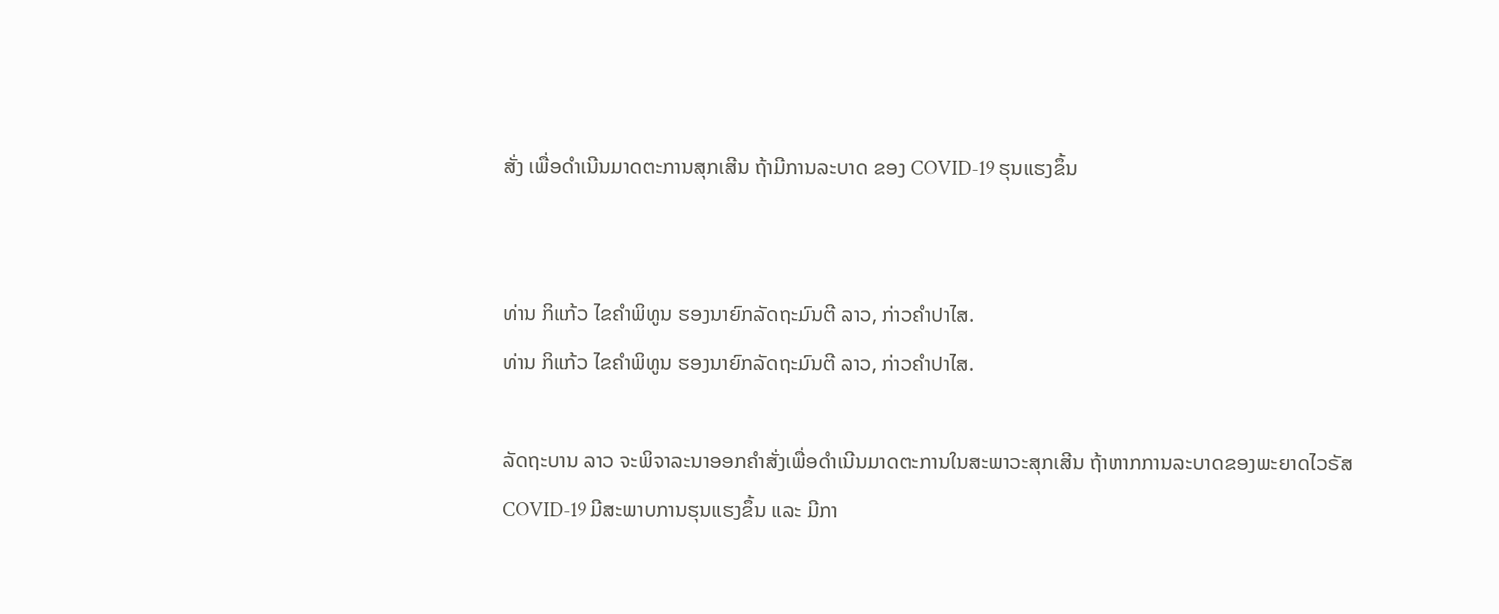ສັ່ງ ເພື່ອດຳເນີນມາດຕະການສຸກເສີນ ຖ້າມີການລະບາດ ຂອງ COVID-19 ຮຸນແຮງຂຶ້ນ


ທ່ານ ກິແກ້ວ ໄຂຄຳພິທູນ ຮອງນາຍົກລັດຖະມົນຕີ ລາວ, ກ່າວຄຳປາໄສ.
ທ່ານ ກິແກ້ວ ໄຂຄຳພິທູນ ຮອງນາຍົກລັດຖະມົນຕີ ລາວ, ກ່າວຄຳປາໄສ.

ລັດຖະບານ ລາວ ຈະພິຈາລະນາອອກຄຳສັ່ງເພື່ອດຳເນີນມາດຕະການໃນສະພາວະສຸກເສີນ ຖ້າຫາກການລະບາດຂອງພະຍາດໄວຣັສ COVID-19 ມີສະພາບການຮຸນແຮງຂຶ້ນ ແລະ ມີກາ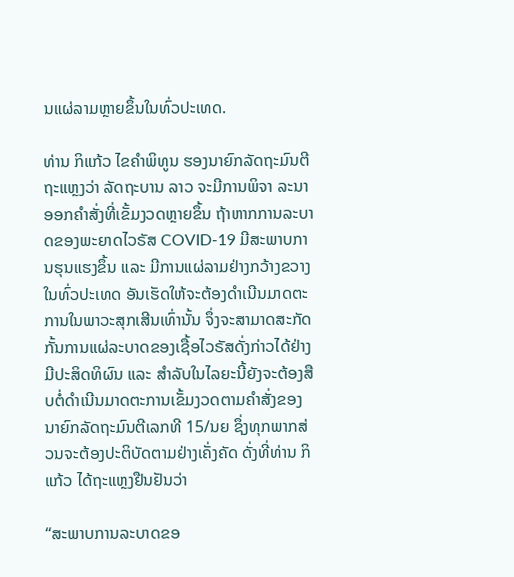ນແຜ່ລາມຫຼາຍຂຶ້ນໃນທົ່ວປະເທດ.

ທ່ານ ກິແກ້ວ ໄຂຄຳພິທູນ ຮອງນາຍົກລັດຖະມົນຕີຖະແຫຼງວ່າ ລັດຖະບານ ລາວ ຈະມີການພິຈາ ລະນາອອກຄຳສັ່ງທີ່ເຂັ້ມງວດຫຼາຍຂຶ້ນ ຖ້າຫາກການລະບາດຂອງພະຍາດໄວຣັສ COVID-19 ມີສະພາບການຮຸນແຮງຂຶ້ນ ແລະ ມີການແຜ່ລາມຢ່າງກວ້າງຂວາງໃນທົ່ວປະເທດ ອັນເຮັດໃຫ້ຈະຕ້ອງດຳເນີນມາດຕະການໃນພາວະສຸກເສີນເທົ່ານັ້ນ ຈຶ່ງຈະສາມາດສະກັດກັ້ນການແຜ່ລະບາດຂອງເຊື້ອໄວຣັສດັ່ງກ່າວໄດ້ຢ່າງມີປະສິດທິຜົນ ແລະ ສຳລັບໃນໄລຍະນີ້ຍັງຈະຕ້ອງສືບຕໍ່ດຳເນີນມາດຕະການເຂັ້ມງວດຕາມຄຳສັ່ງຂອງນາຍົກລັດຖະມົນຕີເລກທີ 15/ນຍ ຊຶ່ງທຸກພາກສ່ວນຈະຕ້ອງປະຕິບັດຕາມຢ່າງເຄັ່ງຄັດ ດັ່ງທີ່ທ່ານ ກິແກ້ວ ໄດ້ຖະແຫຼງຢືນຢັນວ່າ

“ສະພາບການລະບາດຂອ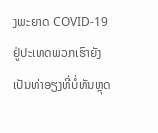ງພະຍາດ COVID-19 ຢູ່ປະເທດພວກເຮົາຍັງເປັນທ່າອຽງທີ່ບໍ່ທັນຫຼຸດ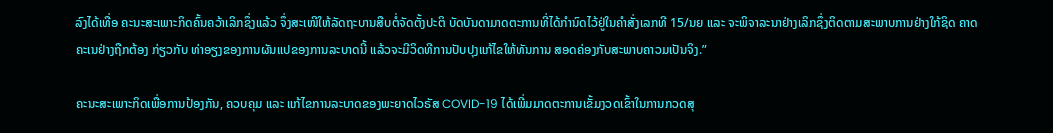ລົງໄດ້ເທື່ອ ຄະນະສະເພາະກິດຄົ້ນຄວ້າເລິກຊຶ່ງແລ້ວ ຈຶ່ງສະເໜີໃຫ້ລັດຖະບານສືບຕໍ່ຈັດຕັ້ງປະຕິ ບັດບັນດາມາດຕະການທີ່ໄດ້ກຳນົດໄວ້ຢູ່ໃນຄຳສັ່ງເລກທີ 15/ນຍ ແລະ ຈະພິຈາລະນາຢ່າງເລິກຊຶ່ງຕິດຕາມສະພາບການຢ່າງໃກ້ຊິດ ຄາດຄະເນຢ່າງຖືກຕ້ອງ ກ່ຽວກັບ ທ່າອຽງຂອງການຜັນແປຂອງການລະບາດນີ້ ແລ້ວຈະມີວິດທີການປັບປຸງແກ້ໄຂໃຫ້ທັນການ ສອດຄ່ອງກັບສະພາບຄາວມເປັນຈິງ.”

ຄະນະສະເພາະກິດເພື່ອການປ້ອງກັນ, ຄວບຄຸມ ແລະ ແກ້ໄຂການລະບາດຂອງພະຍາດໄວຣັສ COVID-19 ໄດ້ເພີ່ມມາດຕະການເຂັ້ມງວດເຂົ້າໃນການກວດສຸ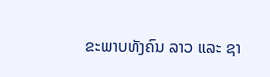ຂະພາບທັງຄົນ ລາວ ແລະ ຊາ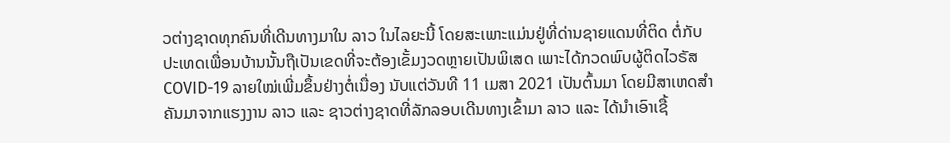ວຕ່າງຊາດທຸກຄົນທີ່ເດີນທາງມາໃນ ລາວ ໃນໄລຍະນີ້ ໂດຍສະເພາະແມ່ນຢູ່ທີ່ດ່ານຊາຍແດນທີ່ຕິດ ຕໍ່ກັບປະເທດເພື່ອນບ້ານນັ້ນຖືເປັນເຂດທີ່ຈະຕ້ອງເຂັ້ມງວດຫຼາຍເປັນພິເສດ ເພາະໄດ້ກວດພົບຜູ້ຕິດໄວຣັສ COVID-19 ລາຍໃໝ່ເພີ່ມຂຶ້ນຢ່າງຕໍ່ເນື່ອງ ນັບແຕ່ວັນທີ 11 ເມສາ 2021 ເປັນຕົ້ນມາ ໂດຍມີສາເຫດສຳຄັນມາຈາກແຮງງານ ລາວ ແລະ ຊາວຕ່າງຊາດທີ່ລັກລອບເດີນທາງເຂົ້າມາ ລາວ ແລະ ໄດ້ນຳເອົາເຊື້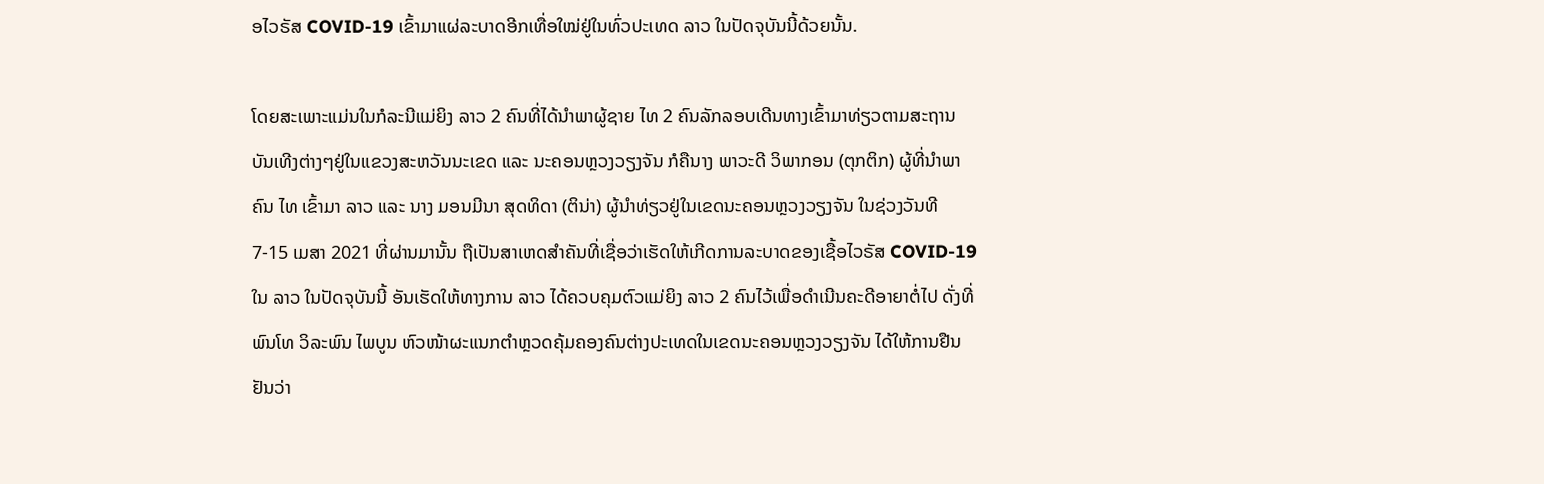ອໄວຣັສ COVID-19 ເຂົ້າມາແຜ່ລະບາດອີກເທື່ອໃໝ່ຢູ່ໃນທົ່ວປະເທດ ລາວ ໃນປັດຈຸບັນນີ້ດ້ວຍນັ້ນ.

ໂດຍສະເພາະແມ່ນໃນກໍລະນີແມ່ຍິງ ລາວ 2 ຄົນທີ່ໄດ້ນຳພາຜູ້ຊາຍ ໄທ 2 ຄົນລັກລອບເດີນທາງເຂົ້າມາທ່ຽວຕາມສະຖານບັນເທີງຕ່າງໆຢູ່ໃນແຂວງສະຫວັນນະເຂດ ແລະ ນະຄອນຫຼວງວຽງຈັນ ກໍຄືນາງ ພາວະດີ ວິພາກອນ (ຕຸກຕິກ) ຜູ້ທີ່ນຳພາຄົນ ໄທ ເຂົ້າມາ ລາວ ແລະ ນາງ ມອນມີນາ ສຸດທິດາ (ຕິນ່າ) ຜູ້ນຳທ່ຽວຢູ່ໃນເຂດນະຄອນຫຼວງວຽງຈັນ ໃນຊ່ວງວັນທີ 7-15 ເມສາ 2021 ທີ່ຜ່ານມານັ້ນ ຖືເປັນສາເຫດສຳຄັນທີ່ເຊື່ອວ່າເຮັດໃຫ້ເກີດການລະບາດຂອງເຊື້ອໄວຣັສ COVID-19 ໃນ ລາວ ໃນປັດຈຸບັນນີ້ ອັນເຮັດໃຫ້ທາງການ ລາວ ໄດ້ຄວບຄຸມຕົວແມ່ຍິງ ລາວ 2 ຄົນໄວ້ເພື່ອດຳເນີນຄະດີອາຍາຕໍ່ໄປ ດັ່ງທີ່ ພົນໂທ ວິລະພົນ ໄພບູນ ຫົວໜ້າຜະແນກຕຳຫຼວດຄຸ້ມຄອງຄົນຕ່າງປະເທດໃນເຂດນະຄອນຫຼວງວຽງຈັນ ໄດ້ໃຫ້ການຢືນຢັນວ່າ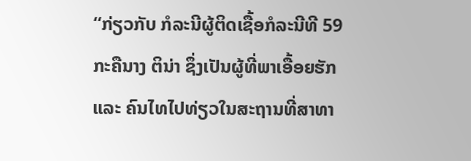“ກ່ຽວກັບ ກໍລະນີຜູ້ຕິດເຊື້ອກໍລະນີທີ 59 ກະຄືນາງ ຕິນ່າ ຊຶ່ງເປັນຜູ້ທີ່ພາເອື້ອຍຮັກ ແລະ ຄົນໄທໄປທ່ຽວໃນສະຖານທີ່ສາທາ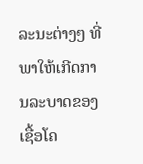ລະນະຕ່າງໆ ທີ່ພາໃຫ້ເກີດການລະບາດຂອງເຊື້ອໂຄ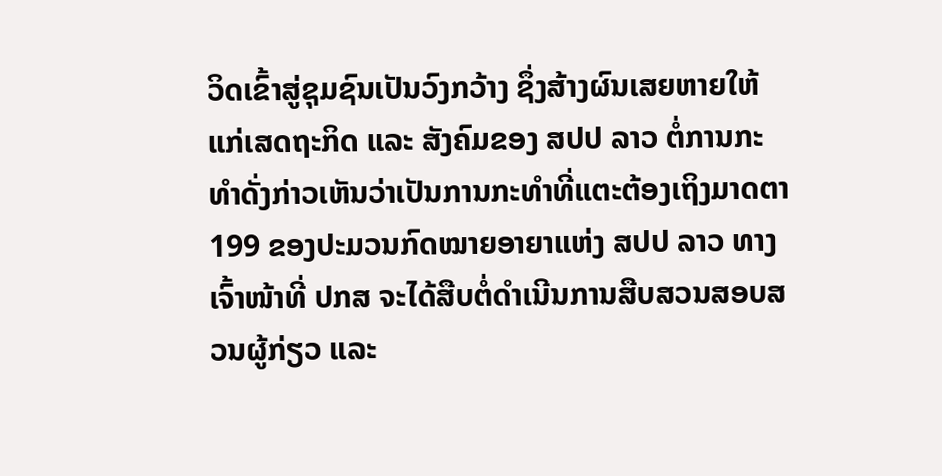ວິດເຂົ້າສູ່ຊຸມຊົນເປັນວົງກວ້າງ ຊຶ່ງສ້າງຜົນເສຍຫາຍໃຫ້ແກ່ເສດຖະກິດ ແລະ ສັງຄົມຂອງ ສປປ ລາວ ຕໍ່ການກະທຳດັ່ງກ່າວເຫັນວ່າເປັນການກະທຳທີ່ແຕະຕ້ອງເຖິງມາດຕາ 199 ຂອງປະມວນກົດໝາຍອາຍາແຫ່ງ ສປປ ລາວ ທາງເຈົ້າໜ້າທີ່ ປກສ ຈະໄດ້ສືບຕໍ່ດຳເນີນການສືບສວນສອບສວນຜູ້ກ່ຽວ ແລະ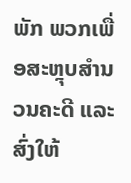ພັກ ພວກເພື່ອສະຫຼຸບສຳນວນຄະດີ ແລະ ສົ່ງໃຫ້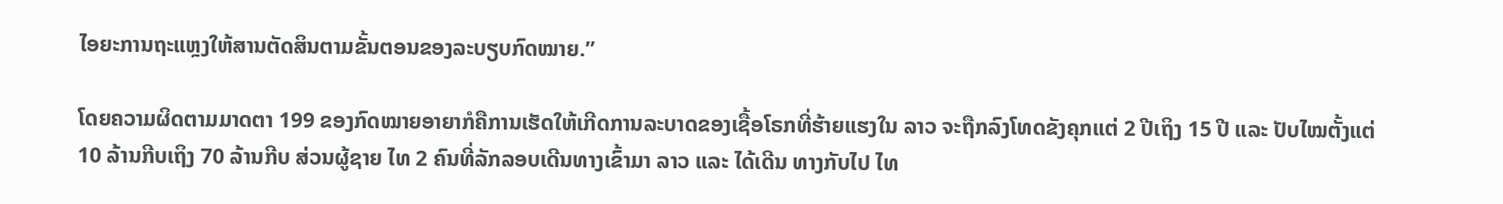ໄອຍະການຖະແຫຼງໃຫ້ສານຕັດສິນຕາມຂັ້ນຕອນຂອງລະບຽບກົດໝາຍ.”

ໂດຍຄວາມຜິດຕາມມາດຕາ 199 ຂອງກົດໝາຍອາຍາກໍຄືການເຮັດໃຫ້ເກີດການລະບາດຂອງເຊື້ອໂຣກທີ່ຮ້າຍແຮງໃນ ລາວ ຈະຖືກລົງໂທດຂັງຄຸກແຕ່ 2 ປີເຖິງ 15 ປີ ແລະ ປັບໄໝຕັ້ງແຕ່ 10 ລ້ານກີບເຖິງ 70 ລ້ານກີບ ສ່ວນຜູ້ຊາຍ ໄທ 2 ຄົນທີ່ລັກລອບເດີນທາງເຂົ້າມາ ລາວ ແລະ ໄດ້ເດີນ ທາງກັບໄປ ໄທ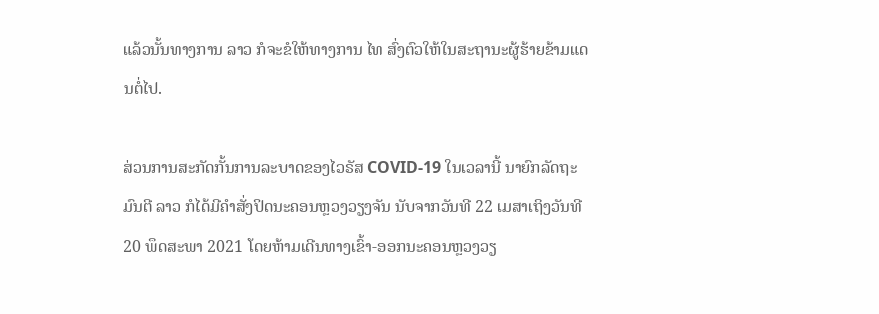ແລ້ວນັ້ນທາງການ ລາວ ກໍຈະຂໍໃຫ້ທາງການ ໄທ ສົ່ງຕົວໃຫ້ໃນສະຖານະຜູ້ຮ້າຍຂ້າມແດນຕໍ່ໄປ.

ສ່ວນການສະກັດກັ້ນການລະບາດຂອງໄວຣັສ COVID-19 ໃນເວລານີ້ ນາຍົກລັດຖະມົນຕີ ລາວ ກໍໄດ້ມີຄຳສັ່ງປິດນະຄອນຫຼວງວຽງຈັນ ນັບຈາກວັນທີ 22 ເມສາເຖິງວັນທີ 20 ພຶດສະພາ 2021 ໂດຍຫ້າມເດີນທາງເຂົ້າ-ອອກນະຄອນຫຼວງວຽ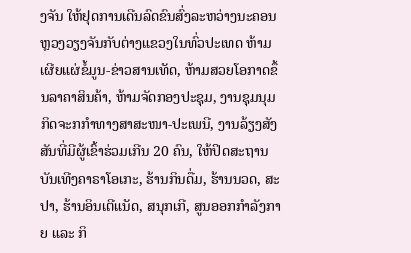ງຈັນ ໃຫ້ຢຸດການເດີນລົດຂົນສົ່ງລະຫວ່າງນະຄອນ ຫຼວງວຽງຈັນກັບຕ່າງແຂວງໃນທົ່ວປະເທດ ຫ້າມເຜີຍແຜ່ຂໍ້ມູນ-ຂ່າວສານເທັດ, ຫ້າມສວຍໂອກາດຂຶ້ນລາຄາສິນຄ້າ, ຫ້າມຈັດກອງປະຊຸມ, ງານຊຸມນຸມກິດຈະກກຳທາງສາສະໜາ-ປະເພນີ, ງານລ້ຽງສັງສັນທີ່ມີຜູ້ເຂົ້າຮ່ວມເກີນ 20 ຄົນ, ໃຫ້ປິດສະຖານບັນເທີງຄາຣາໂອເກະ, ຮ້ານກິນດື່ມ, ຮ້ານນວດ, ສະປາ, ຮ້ານອິນເຕີແນັດ, ສນຸກເກີ, ສູນອອກກຳລັງກາຍ ແລະ ກິ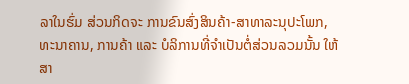ລາໃນຮົ່ມ ສ່ວນກິດຈະ ການຂົນສົ່ງສິນຄ້າ-ສາທາລະນຸປະໂພກ, ທະນາຄານ, ການຄ້າ ແລະ ບໍລິການທີ່ຈຳເປັນຕໍ່ສ່ວນລວມນັ້ນ ໃຫ້ສາ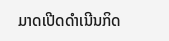ມາດເປີດດຳເນີນກິດ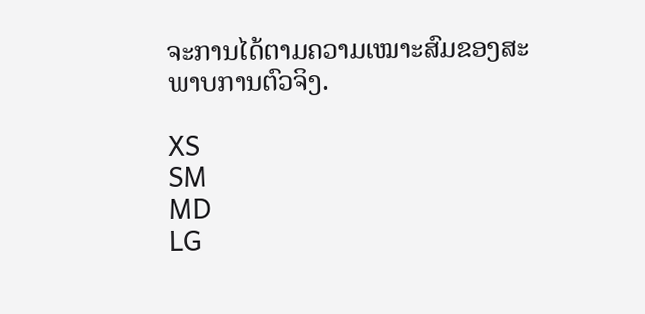ຈະການໄດ້ຕາມຄວາມເໝາະສົມຂອງສະພາບການຕົວຈິງ.

XS
SM
MD
LG